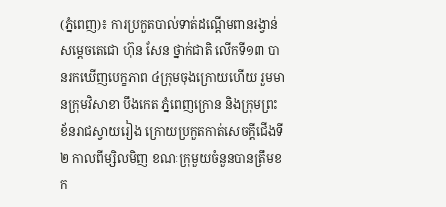(ភ្នំពេញ)៖ ការប្រកួតបាល់ទាត់ដណ្ដើមពានរង្វាន់សម្ដេចតេជោ ហ៊ុន សែន ថ្នាក់ជាតិ លើកទី១៣ បានរកឃើញបេក្ខភាព ៤ក្រុមចុងក្រោយហើយ រួមមានក្រុមវិសាខា បឹងកេត ភ្នំពេញក្រោន និងក្រុមព្រះខ័នរាជស្វាយរៀង ក្រោយប្រកួតកាត់សេចក្ដីជើងទី២ កាលពីម្សិលមិញ ខណៈក្រុមួយចំនួនបានត្រឹមខក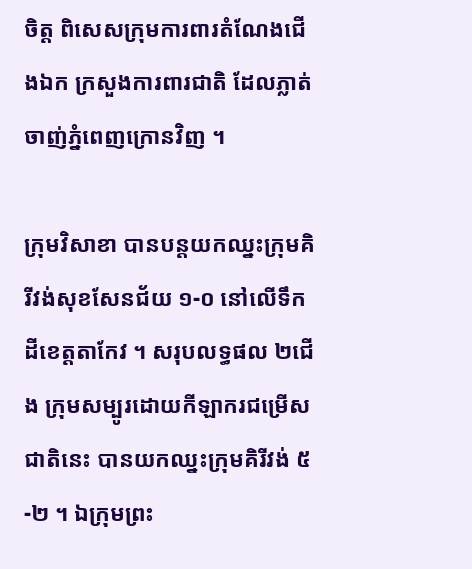ចិត្ត ពិសេសក្រុមការពារតំណែងជើងឯក ក្រសួងការពារជាតិ ដែលភ្លាត់ចាញ់ភ្នំពេញក្រោនវិញ ។

ក្រុមវិសាខា បានបន្ដយកឈ្នះក្រុមគិរីវង់សុខសែនជ័យ ១-០ នៅលើទឹកដីខេត្តតាកែវ ។ សរុបលទ្ធផល ២ជើង ក្រុមសម្បូរដោយកីឡាករជម្រើសជាតិនេះ បានយកឈ្នះក្រុមគិរីវង់ ៥-២ ។ ឯក្រុមព្រះ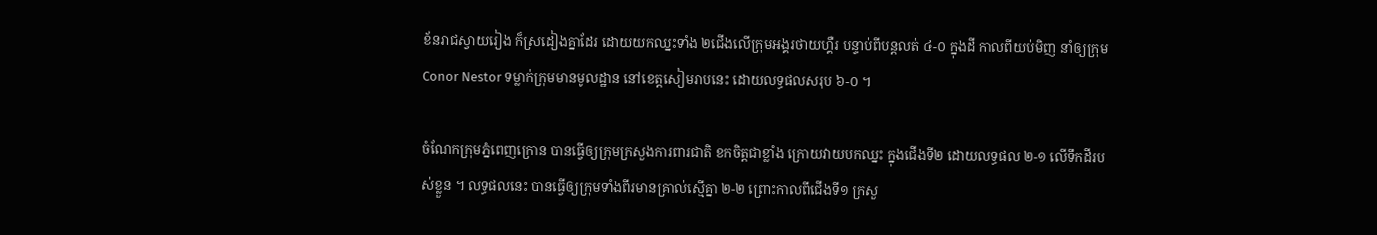ខ័នរាជស្វាយរៀង ក៏ស្រដៀងគ្នាដែរ ដោយយកឈ្នះទាំង ២ជើងលើក្រុមអង្គរថាយហ្គឺរ បន្ទាប់ពីបន្ដលត់ ៤-០ ក្នុងដី កាលពីយប់មិញ នាំឲ្យក្រុម Conor Nestor ទម្លាក់ក្រុមមានមូលដ្ឋាន នៅខេត្តសៀមរាបនេះ ដោយលទ្ធផលសរុប ៦-០ ។

ចំណែកក្រុមភ្នំពេញក្រោន បានធ្វើឲ្យក្រុមក្រសួងការពារជាតិ ខកចិត្តជាខ្លាំង ក្រោយវាយបកឈ្នះ ក្នុងជើងទី២ ដោយលទ្ធផល ២-១ លើទឹកដីរបស់ខ្លួន ។ លទ្ធផលនេះ បានធ្វើឲ្យក្រុមទាំងពីរមានគ្រាល់ស្មើគ្នា ២-២ ព្រោះកាលពីជើងទី១ ក្រសួ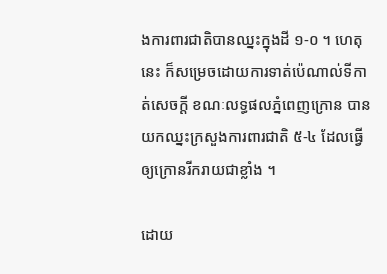ងការពារជាតិបានឈ្នះក្នុងដី ១-០ ។ ហេតុនេះ ក៏សម្រេចដោយការទាត់ប៉េណាល់ទីកាត់សេចក្ដី ខណៈលទ្ធផលភ្នំពេញក្រោន បានយកឈ្នះក្រសួងការពារជាតិ ៥-៤ ដែលធ្វើឲ្យក្រោនរីករាយជាខ្លាំង ។

ដោយ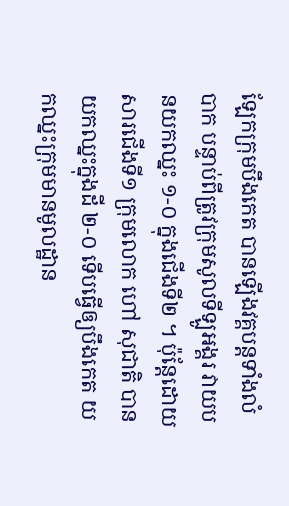ឡែកក្រុមបឹងកេត បានឡើងវគ្គបន្ដទាំងលំបាក បន្ទាប់ពីត្រូវក្រុមសូលទីឡូអង្គរ វាយបនយកឈ្នះ ១-០ ក្នុងជើងទី២ ។ ប៉ុន្ដែដោយសារជើងទី១ ក្រុមលោក ហៅ សុជាតិ បានយកឈ្នះក្នុងដី ២-០ ទើបធ្វើឲ្យបឹងកេត យកឈ្នះក្រុមមានមូលដ្ឋាន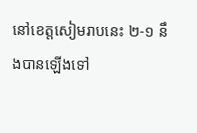នៅខេត្តសៀមរាបនេះ ២-១ នឹងបានឡើងទៅ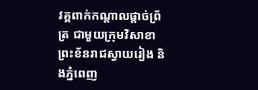វគ្គពាក់កណ្ដាលផ្ដាច់ព្រ័ត្រ ជាមួយក្រុមវិសាខា ព្រះខ័នរាជស្វាយរៀង និងភ្នំពេញ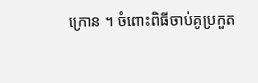ក្រោន ។ ចំពោះពិធីចាប់គូប្រកួត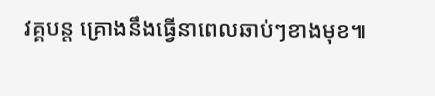វគ្គបន្ដ គ្រោងនឹងធ្វើនាពេលឆាប់ៗខាងមុខ៕